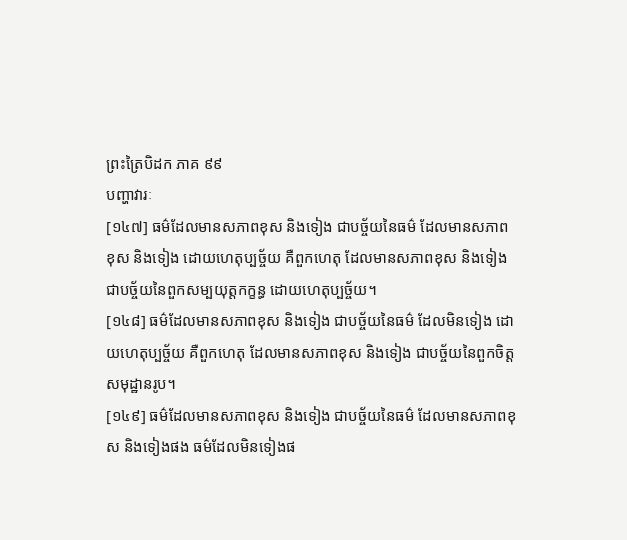ព្រះត្រៃបិដក ភាគ ៩៩
បញ្ហាវារៈ
[១៤៧] ធម៌ដែលមានសភាពខុស និងទៀង ជាបច្ច័យនៃធម៌ ដែលមានសភាពខុស និងទៀង ដោយហេតុប្បច្ច័យ គឺពួកហេតុ ដែលមានសភាពខុស និងទៀង ជាបច្ច័យនៃពួកសម្បយុត្តកក្ខន្ធ ដោយហេតុប្បច្ច័យ។
[១៤៨] ធម៌ដែលមានសភាពខុស និងទៀង ជាបច្ច័យនៃធម៌ ដែលមិនទៀង ដោយហេតុប្បច្ច័យ គឺពួកហេតុ ដែលមានសភាពខុស និងទៀង ជាបច្ច័យនៃពួកចិត្តសមុដ្ឋានរូប។
[១៤៩] ធម៌ដែលមានសភាពខុស និងទៀង ជាបច្ច័យនៃធម៌ ដែលមានសភាពខុស និងទៀងផង ធម៌ដែលមិនទៀងផ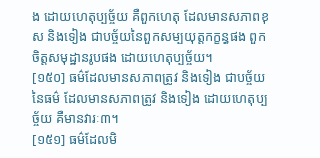ង ដោយហេតុប្បច្ច័យ គឺពួកហេតុ ដែលមានសភាពខុស និងទៀង ជាបច្ច័យនៃពួកសម្បយុត្តកក្ខន្ធផង ពួកចិត្តសមុដ្ឋានរូបផង ដោយហេតុប្បច្ច័យ។
[១៥០] ធម៌ដែលមានសភាពត្រូវ និងទៀង ជាបច្ច័យនៃធម៌ ដែលមានសភាពត្រូវ និងទៀង ដោយហេតុប្បច្ច័យ គឺមានវារៈ៣។
[១៥១] ធម៌ដែលមិ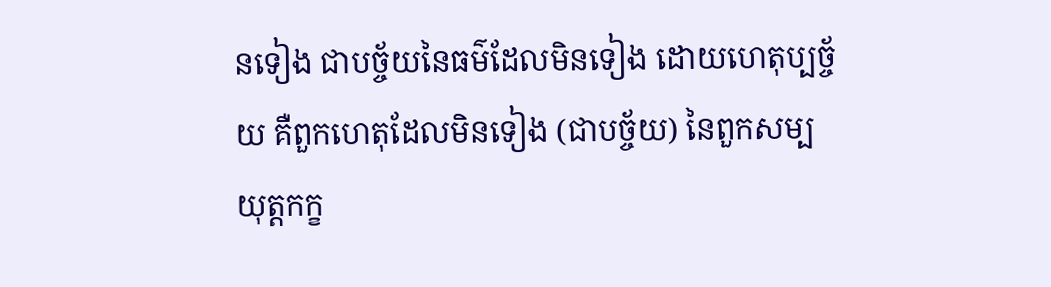នទៀង ជាបច្ច័យនៃធម៌ដែលមិនទៀង ដោយហេតុប្បច្ច័យ គឺពួកហេតុដែលមិនទៀង (ជាបច្ច័យ) នៃពួកសម្បយុត្តកក្ខ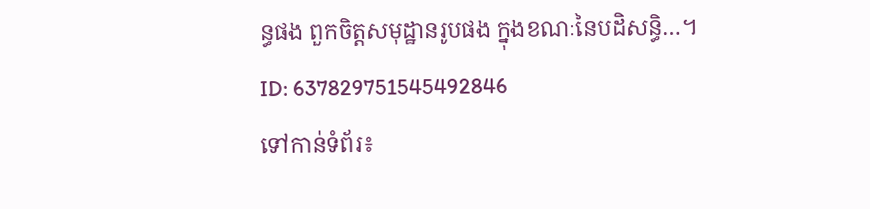ន្ធផង ពួកចិត្តសមុដ្ឋានរូបផង ក្នុងខណៈនៃបដិសន្ធិ…។
ID: 637829751545492846
ទៅកាន់ទំព័រ៖